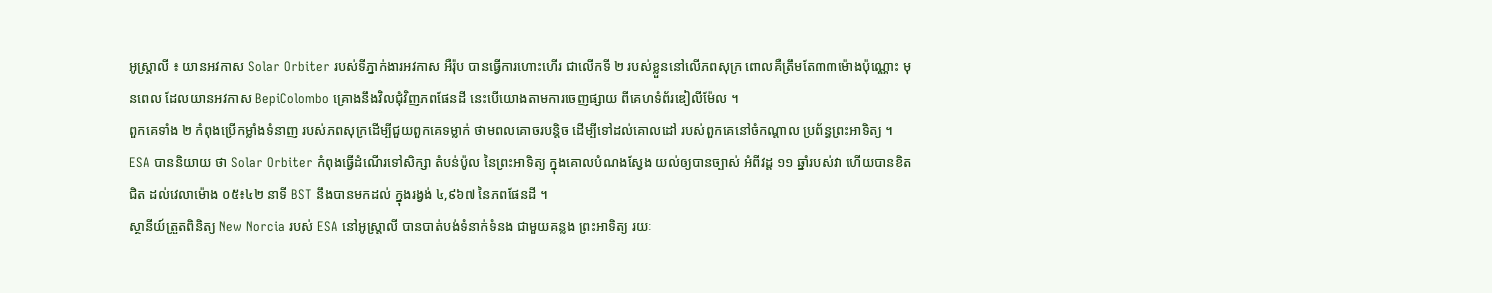អូស្ត្រាលី ៖ យានអវកាស Solar Orbiter របស់ទីភ្នាក់ងារអវកាស អឺរ៉ុប បានធ្វើការហោះហើរ ជាលើកទី ២ របស់ខ្លួននៅលើភពសុក្រ ពោលគឺត្រឹមតែ៣៣ម៉ោងប៉ុណ្ណោះ មុនពេល ដែលយានអវកាស BepiColombo គ្រោងនឹងវិលជុំវិញភពផែនដី នេះបើយោងតាមការចេញផ្សាយ ពីគេហទំព័រឌៀលីម៉ែល ។
ពួកគេទាំង ២ កំពុងប្រើកម្លាំងទំនាញ របស់ភពសុក្រដើម្បីជួយពួកគេទម្លាក់ ថាមពលគោចរបន្តិច ដើម្បីទៅដល់គោលដៅ របស់ពួកគេនៅចំកណ្តាល ប្រព័ន្ធព្រះអាទិត្យ ។ ESA បាននិយាយ ថា Solar Orbiter កំពុងធ្វើដំណើរទៅសិក្សា តំបន់ប៉ូល នៃព្រះអាទិត្យ ក្នុងគោលបំណងស្វែង យល់ឲ្យបានច្បាស់ អំពីវដ្ត ១១ ឆ្នាំរបស់វា ហើយបានខិតជិត ដល់វេលាម៉ោង ០៥៖៤២ នាទី BST នឹងបានមកដល់ ក្នុងរង្វង់ ៤,៩៦៧ នៃភពផែនដី ។
ស្ថានីយ៍ត្រួតពិនិត្យ New Norcia របស់ ESA នៅអូស្ត្រាលី បានបាត់បង់ទំនាក់ទំនង ជាមួយគន្លង ព្រះអាទិត្យ រយៈ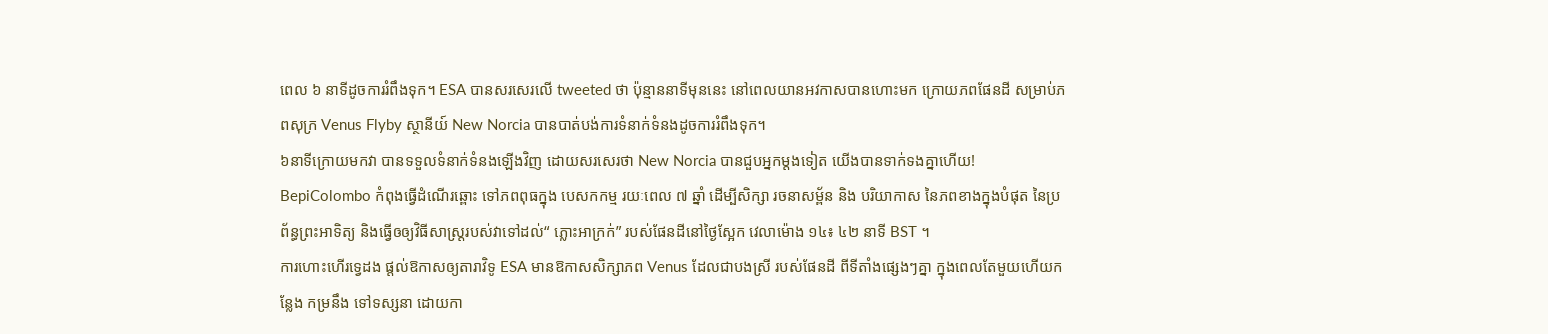ពេល ៦ នាទីដូចការរំពឹងទុក។ ESA បានសរសេរលើ tweeted ថា ប៉ុន្មាននាទីមុននេះ នៅពេលយានអវកាសបានហោះមក ក្រោយភពផែនដី សម្រាប់ភពសុក្រ Venus Flyby ស្ថានីយ៍ New Norcia បានបាត់បង់ការទំនាក់ទំនងដូចការរំពឹងទុក។
៦នាទីក្រោយមកវា បានទទួលទំនាក់ទំនងឡើងវិញ ដោយសរសេរថា New Norcia បានជួបអ្នកម្តងទៀត យើងបានទាក់ទងគ្នាហើយ! BepiColombo កំពុងធ្វើដំណើរឆ្ពោះ ទៅភពពុធក្នុង បេសកកម្ម រយៈពេល ៧ ឆ្នាំ ដើម្បីសិក្សា រចនាសម្ព័ន និង បរិយាកាស នៃភពខាងក្នុងបំផុត នៃប្រព័ន្ធព្រះអាទិត្យ និងធ្វើឲឲ្យវិធីសាស្រ្តរបស់វាទៅដល់“ ភ្លោះអាក្រក់” របស់ផែនដីនៅថ្ងៃស្អែក វេលាម៉ោង ១៤៖ ៤២ នាទី BST ។
ការហោះហើរទ្វេដង ផ្តល់ឱកាសឲ្យតារាវិទូ ESA មានឱកាសសិក្សាភព Venus ដែលជាបងស្រី របស់ផែនដី ពីទីតាំងផ្សេងៗគ្នា ក្នុងពេលតែមួយហើយកន្លែង កម្រនឹង ទៅទស្សនា ដោយកា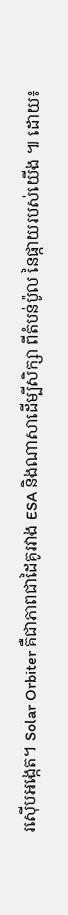រស៊ើបអង្កេត។ Solar Orbiter គឺជាភាពជាដៃគូរវាង ESA និងណាសាដើម្បីសិក្សា ពីតំបន់ប៉ូល នៃផ្កាយរបស់យើង ៕ ដោយ៖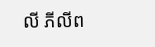លី ភីលីព